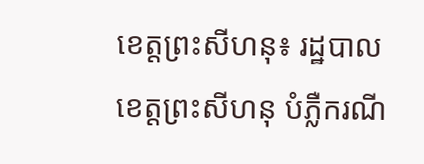ខេត្តព្រះសីហនុ៖ រដ្ឋបាលខេត្តព្រះសីហនុ បំភ្លឺករណី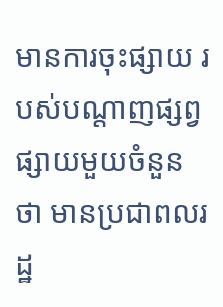មានការចុះផ្សាយ របស់បណ្តាញផ្សព្វផ្សាយមួយចំនួនថា មានប្រជាពលរដ្ឋ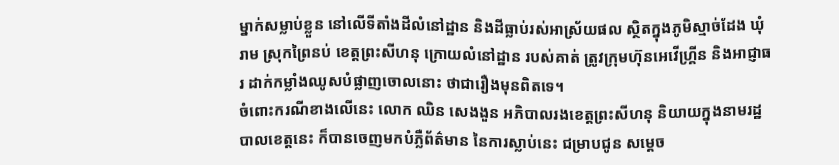ម្នាក់សម្លាប់ខ្លួន នៅលើទីតាំងដីលំនៅដ្ឋាន និងដីធ្លាប់រស់អាស្រ័យផល ស្ថិតក្នុងភូមិស្មាច់ដែង ឃុំរាម ស្រុកព្រៃនប់ ខេត្តព្រះសីហនុ ក្រោយលំនៅដ្ឋាន របស់គាត់ ត្រូវក្រុមហ៊ុនអេវើហ្គ្រីន និងអាជ្ញាធរ ដាក់កម្លាំងឈូសបំផ្លាញចោលនោះ ថាជារឿងមុនពិតទេ។
ចំពោះករណីខាងលើនេះ លោក ឈិន សេងងួន អភិបាលរងខេត្តព្រះសីហនុ និយាយក្នុងនាមរដ្ឋបាលខេត្តនេះ ក៏បានចេញមកបំភ្លឺព័ត៌មាន នៃការស្លាប់នេះ ជម្រាបជូន សម្តេច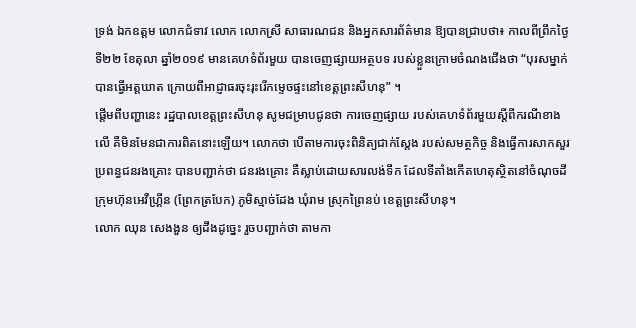ទ្រង់ ឯកឧត្តម លោកជំទាវ លោក លោកស្រី សាធារណជន និងអ្នកសារព័ត៌មាន ឱ្យបានជ្រាបថា៖ កាលពីព្រឹកថ្ងៃទី២២ ខែតុលា ឆ្នាំ២០១៩ មានគេហទំព័រមួយ បានចេញផ្សាយអត្ថបទ របស់ខ្លួនក្រោមចំណងជើងថា “បុរសម្នាក់បានធ្វើអត្តឃាត ក្រោយពីអាជ្ញាធរចុះរុះរើកម្ទេចផ្ទះនៅខេត្តព្រះសីហនុ” ។
ផ្តើមពីបញ្ហានេះ រដ្ឋបាលខេត្តព្រះសីហនុ សូមជម្រាបជូនថា ការចេញផ្សាយ របស់គេហទំព័រមួយស្តីពីករណីខាងលើ គឺមិនមែនជាការពិតនោះឡើយ។ លោកថា បើតាមការចុះពិនិត្យជាក់ស្តែង របស់សមត្ថកិច្ច និងធ្វើការសាកសួរប្រពន្ធជនរងគ្រោះ បានបញ្ជាក់ថា ជនរងគ្រោះ គឺស្លាប់ដោយសារលង់ទឹក ដែលទីតាំងកើតហេតុស្ថិតនៅចំណុចដីក្រុមហ៊ុនអេវឺហ្គ្រីន (ព្រែកត្របែក) ភូមិស្មាច់ដែង ឃុំរាម ស្រុកព្រៃនប់ ខេត្តព្រះសីហនុ។
លោក ឈុន សេងងួន ឲ្យដឹងដូច្នេះ រួចបញ្ជាក់ថា តាមកា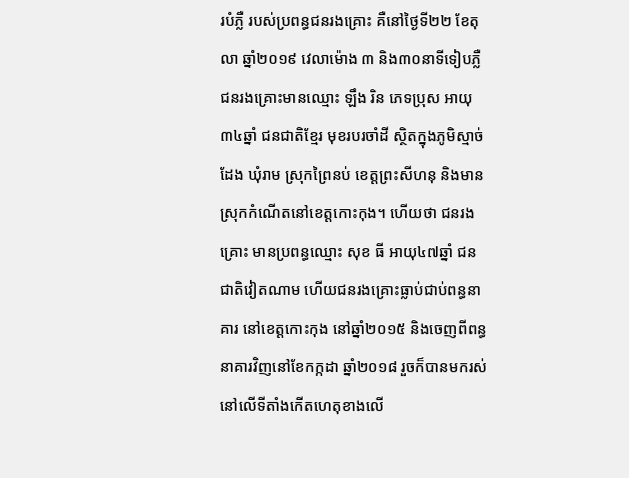របំភ្លឺ របស់ប្រពន្ធជនរងគ្រោះ គឺនៅថ្ងៃទី២២ ខែតុលា ឆ្នាំ២០១៩ វេលាម៉ោង ៣ និង៣០នាទីទៀបភ្លឺ ជនរងគ្រោះមានឈ្មោះ ឡឹង រិន ភេទប្រុស អាយុ៣៤ឆ្នាំ ជនជាតិខ្មែរ មុខរបរចាំដី ស្ថិតក្នុងភូមិស្មាច់ដែង ឃុំរាម ស្រុកព្រៃនប់ ខេត្តព្រះសីហនុ និងមានស្រុកកំណើតនៅខេត្តកោះកុង។ ហើយថា ជនរងគ្រោះ មានប្រពន្ធឈ្មោះ សុខ ធី អាយុ៤៧ឆ្នាំ ជនជាតិវៀតណាម ហើយជនរងគ្រោះធ្លាប់ជាប់ពន្ធនាគារ នៅខេត្តកោះកុង នៅឆ្នាំ២០១៥ និងចេញពីពន្ធនាគារវិញនៅខែកក្កដា ឆ្នាំ២០១៨ រួចក៏បានមករស់នៅលើទីតាំងកើតហេតុខាងលើ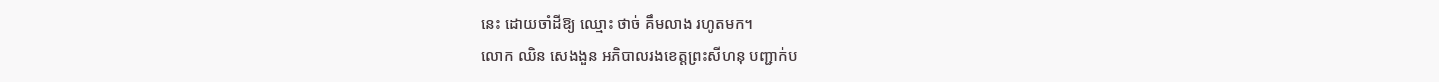នេះ ដោយចាំដីឱ្យ ឈ្មោះ ថាច់ គឹមលាង រហូតមក។
លោក ឈិន សេងងួន អភិបាលរងខេត្តព្រះសីហនុ បញ្ជាក់ប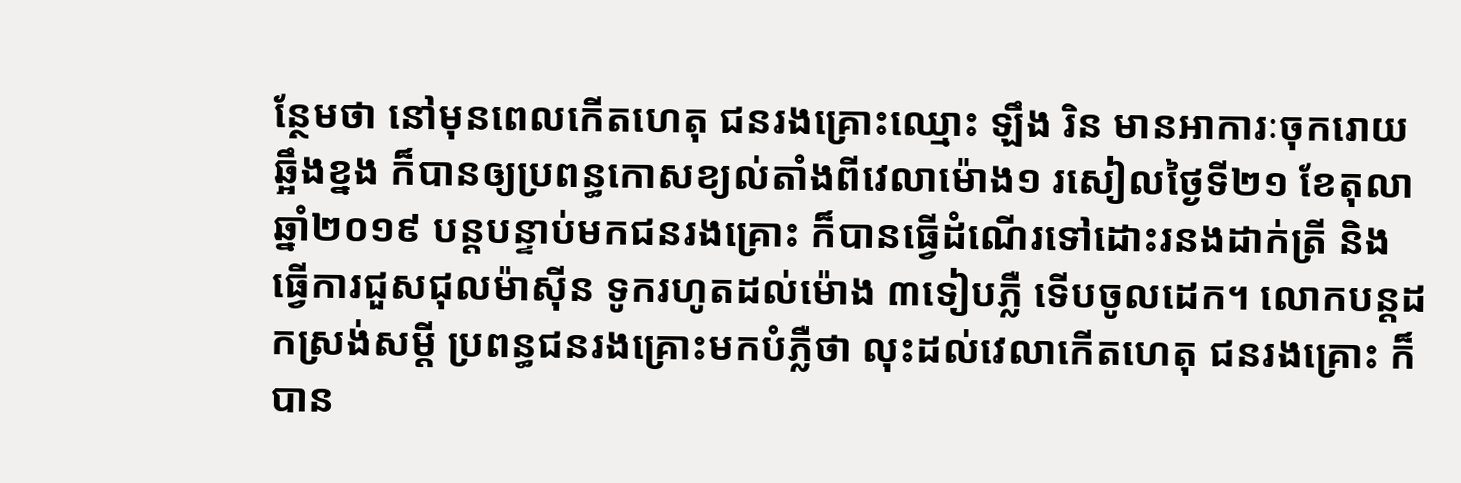ន្ថែមថា នៅមុនពេលកើតហេតុ ជនរងគ្រោះឈ្មោះ ឡឹង រិន មានអាការៈចុករោយឆ្អឹងខ្នង ក៏បានឲ្យប្រពន្ធកោសខ្យល់តាំងពីវេលាម៉ោង១ រសៀលថ្ងៃទី២១ ខែតុលា ឆ្នាំ២០១៩ បន្តបន្ទាប់មកជនរងគ្រោះ ក៏បានធ្វើដំណើរទៅដោះរនងដាក់ត្រី និងធ្វើការជួសជុលម៉ាស៊ីន ទូករហូតដល់ម៉ោង ៣ទៀបភ្លឺ ទើបចូលដេក។ លោកបន្តដកស្រង់សម្តី ប្រពន្ធជនរងគ្រោះមកបំភ្លឺថា លុះដល់វេលាកើតហេតុ ជនរងគ្រោះ ក៏បាន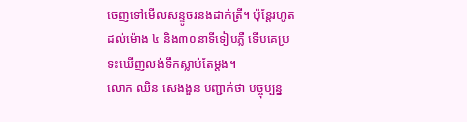ចេញទៅមើលសន្ទូចរនងដាក់ត្រី។ ប៉ុន្តែរហូតដល់ម៉ោង ៤ និង៣០នាទីទៀបភ្លឺ ទើបគេប្រទះឃើញលង់ទឹកស្លាប់តែម្តង។
លោក ឈិន សេងងួន បញ្ជាក់ថា បច្ចុប្បន្ន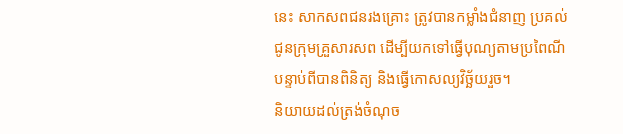នេះ សាកសពជនរងគ្រោះ ត្រូវបានកម្លាំងជំនាញ ប្រគល់ជូនក្រុមគ្រួសារសព ដើម្បីយកទៅធ្វើបុណ្យតាមប្រពៃណី បន្ទាប់ពីបានពិនិត្យ និងធ្វើកោសល្យវិច្ឆ័យរួច។
និយាយដល់ត្រង់ចំណុច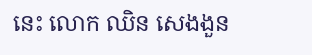នេះ លោក ឈិន សេងងួន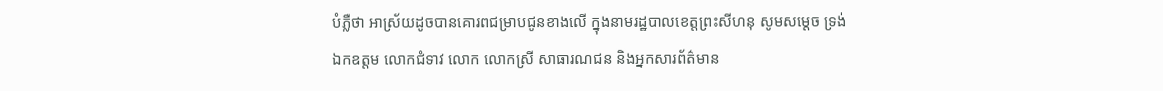បំភ្លឺថា អាស្រ័យដូចបានគោរពជម្រាបជូនខាងលើ ក្នុងនាមរដ្ឋបាលខេត្តព្រះសីហនុ សូមសម្តេច ទ្រង់ ឯកឧត្តម លោកជំទាវ លោក លោកស្រី សាធារណជន និងអ្នកសារព័ត៌មាន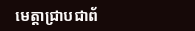មេត្តាជ្រាបជាព័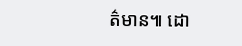ត៌មាន៕ ដោ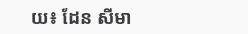យ៖ ដែន សីមា